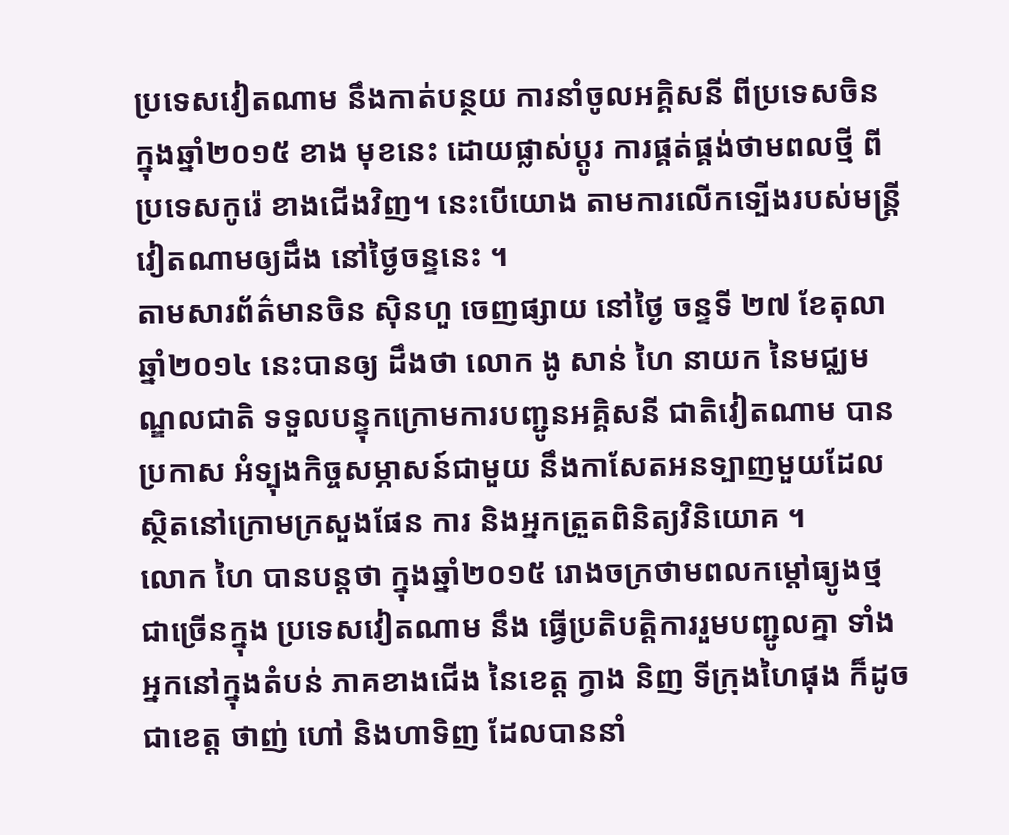ប្រទេសវៀតណាម នឹងកាត់បន្ថយ ការនាំចូលអគ្គិសនី ពីប្រទេសចិន ក្នុងឆ្នាំ២០១៥ ខាង មុខនេះ ដោយផ្លាស់ប្ដូរ ការផ្គត់ផ្គង់ថាមពលថ្មី ពីប្រទេសកូរ៉េ ខាងជើងវិញ។ នេះបើយោង តាមការលើកទ្បើងរបស់មន្ដ្រី វៀតណាមឲ្យដឹង នៅថ្ងៃចន្ទនេះ ។
តាមសារព័ត៌មានចិន ស៊ិនហួ ចេញផ្សាយ នៅថ្ងៃ ចន្ទទី ២៧ ខែតុលា ឆ្នាំ២០១៤ នេះបានឲ្យ ដឹងថា លោក ងូ សាន់ ហៃ នាយក នៃមជ្ឈមណ្ឌលជាតិ ទទួលបន្ទុកក្រោមការបញ្ជូនអគ្គិសនី ជាតិវៀតណាម បានប្រកាស អំទ្បុងកិច្ចសម្ភាសន៍ជាមួយ នឹងកាសែតអនទ្បាញមួយដែល ស្ថិតនៅក្រោមក្រសួងផែន ការ និងអ្នកត្រួតពិនិត្យវិនិយោគ ។
លោក ហៃ បានបន្ដថា ក្នុងឆ្នាំ២០១៥ រោងចក្រថាមពលកម្ដៅធ្យូងថ្មជាច្រើនក្នុង ប្រទេសវៀតណាម នឹង ធ្វើប្រតិបត្ដិការរួមបញ្ជូលគ្នា ទាំងអ្នកនៅក្នុងតំបន់ ភាគខាងជើង នៃខេត្ដ ក្វាង និញ ទីក្រុងហៃផុង ក៏ដូចជាខេត្ដ ថាញ់ ហៅ និងហាទិញ ដែលបាននាំ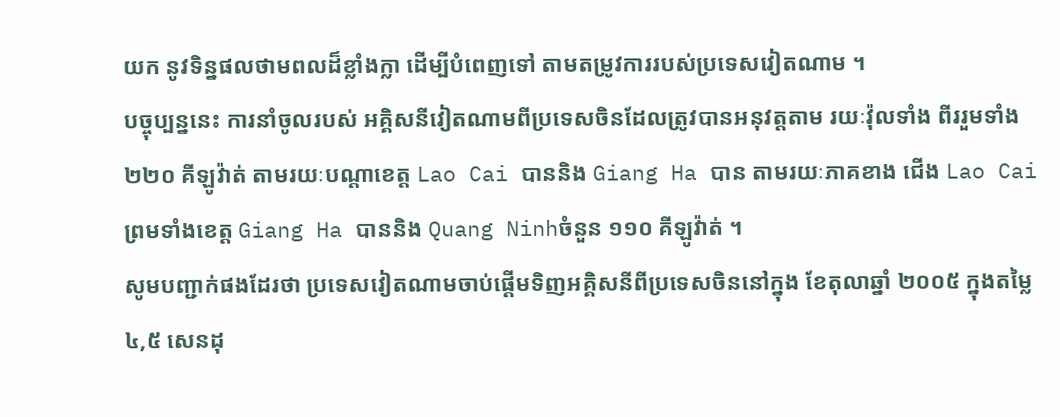យក នូវទិន្នផលថាមពលដ៏ខ្លាំងក្លា ដើម្បីបំពេញទៅ តាមតម្រូវការរបស់ប្រទេសវៀតណាម ។
បច្ចុប្បន្ននេះ ការនាំចូលរបស់ អគ្គិសនីវៀតណាមពីប្រទេសចិនដែលត្រូវបានអនុវត្តតាម រយៈវ៉ុលទាំង ពីររួមទាំង ២២០ គីឡូវ៉ាត់ តាមរយៈបណ្តាខេត្ត Lao Cai បាននិង Giang Ha បាន តាមរយៈភាគខាង ជើង Lao Cai ព្រមទាំងខេត្ដ Giang Ha បាននិង Quang Ninhចំនួន ១១០ គីឡូវ៉ាត់ ។
សូមបញ្ជាក់ផងដែរថា ប្រទេសវៀតណាមចាប់ផ្តើមទិញអគ្គិសនីពីប្រទេសចិននៅក្នុង ខែតុលាឆ្នាំ ២០០៥ ក្នុងតម្លៃ ៤,៥ សេនដុ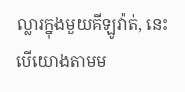ល្លារក្នុងមួយគីឡូវ៉ាត់, នេះ បើយោងតាមម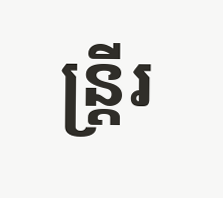ន្ដ្រីរ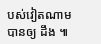បស់វៀតណាម បានឲ្យ ដឹង ៕